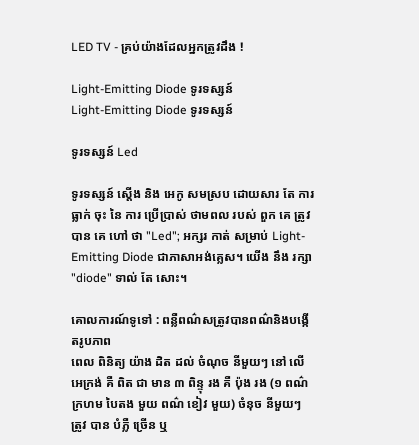LED TV - គ្រប់យ៉ាងដែលអ្នកត្រូវដឹង !

Light-Emitting Diode ទូរទស្សន៍
Light-Emitting Diode ទូរទស្សន៍

ទូរទស្សន៍ Led

ទូរទស្សន៍ ស្ដើង និង អេកូ សមស្រប ដោយសារ តែ ការ ធ្លាក់ ចុះ នៃ ការ ប្រើប្រាស់ ថាមពល របស់ ពួក គេ ត្រូវ បាន គេ ហៅ ថា "Led"; អក្សរ កាត់ សម្រាប់ Light-Emitting Diode ជាភាសាអង់គ្លេស។ យើង នឹង រក្សា "diode" ទាល់ តែ សោះ។

គោលការណ៍ទូទៅ : ពន្លឺពណ៌សត្រូវបានពណ៌និងបង្កើតរូបភាព
ពេល ពិនិត្យ យ៉ាង ដិត ដល់ ចំណុច នីមួយៗ នៅ លើ អេក្រង់ គឺ ពិត ជា មាន ៣ ពិន្ទុ រង គឺ ប៉ុង រង (១ ពណ៌ ក្រហម បៃតង មួយ ពណ៌ ខៀវ មួយ) ចំនុច នីមួយៗ ត្រូវ បាន បំភ្លឺ ច្រើន ឬ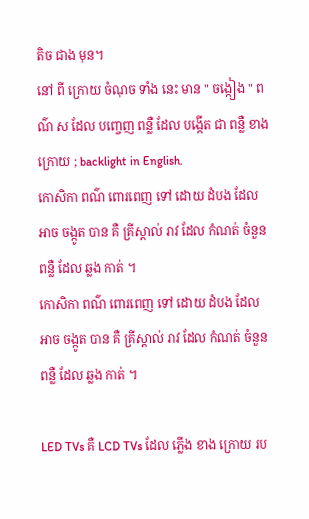តិច ជាង មុន។
នៅ ពី ក្រោយ ចំណុច ទាំង នេះ មាន " ចង្កៀង " ពណ៌ ស ដែល បញ្ចេញ ពន្លឺ ដែល បង្កើត ជា ពន្លឺ ខាង ក្រោយ ; backlight in English.
កោសិកា ពណ៌ ពោរពេញ ទៅ ដោយ ដំបង ដែល អាច ចង្កូត បាន គឺ គ្រីស្តាល់ រាវ ដែល កំណត់ ចំនួន ពន្លឺ ដែល ឆ្លង កាត់ ។
កោសិកា ពណ៌ ពោរពេញ ទៅ ដោយ ដំបង ដែល អាច ចង្កូត បាន គឺ គ្រីស្តាល់ រាវ ដែល កំណត់ ចំនួន ពន្លឺ ដែល ឆ្លង កាត់ ។

LED TVs គឺ LCD TVs ដែល ភ្លើង ខាង ក្រោយ រប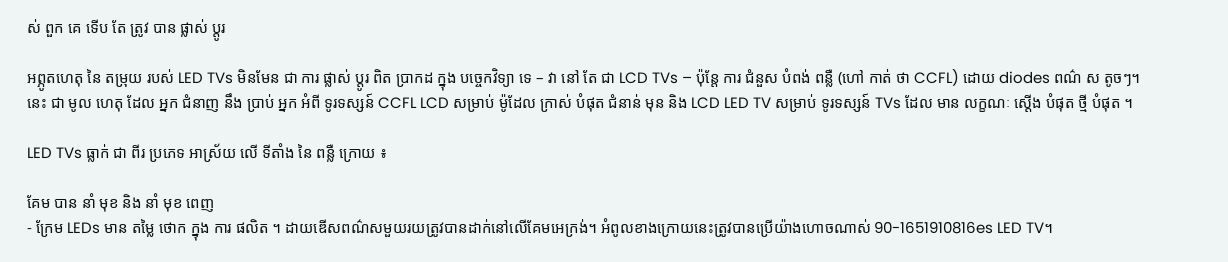ស់ ពួក គេ ទើប តែ ត្រូវ បាន ផ្លាស់ ប្តូរ

អព្ភូតហេតុ នៃ តម្រុយ របស់ LED TVs មិនមែន ជា ការ ផ្លាស់ ប្តូរ ពិត ប្រាកដ ក្នុង បច្ចេកវិទ្យា ទេ – វា នៅ តែ ជា LCD TVs – ប៉ុន្តែ ការ ជំនួស បំពង់ ពន្លឺ (ហៅ កាត់ ថា CCFL) ដោយ diodes ពណ៌ ស តូចៗ។
នេះ ជា មូល ហេតុ ដែល អ្នក ជំនាញ នឹង ប្រាប់ អ្នក អំពី ទូរទស្សន៍ CCFL LCD សម្រាប់ ម៉ូដែល ក្រាស់ បំផុត ជំនាន់ មុន និង LCD LED TV សម្រាប់ ទូរទស្សន៍ TVs ដែល មាន លក្ខណៈ ស្ដើង បំផុត ថ្មី បំផុត ។

LED TVs ធ្លាក់ ជា ពីរ ប្រភេទ អាស្រ័យ លើ ទីតាំង នៃ ពន្លឺ ក្រោយ ៖

គែម បាន នាំ មុខ និង នាំ មុខ ពេញ
- ក្រែម LEDs មាន តម្លៃ ថោក ក្នុង ការ ផលិត ។ ដាយឌើសពណ៌សមួយរយត្រូវបានដាក់នៅលើគែមអេក្រង់។ អំពូលខាងក្រោយនេះត្រូវបានប្រើយ៉ាងហោចណាស់ 90-1651910816es LED TV។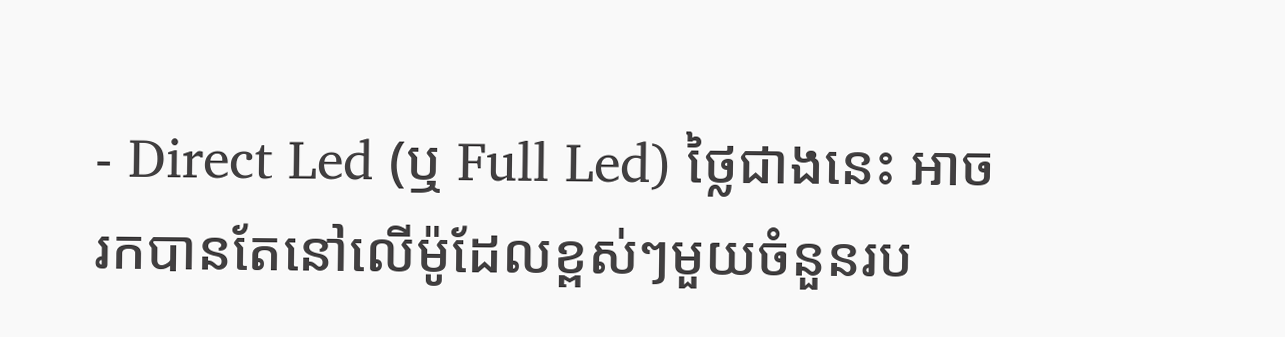- Direct Led (ឬ Full Led) ថ្លៃជាងនេះ អាចរកបានតែនៅលើម៉ូដែលខ្ពស់ៗមួយចំនួនរប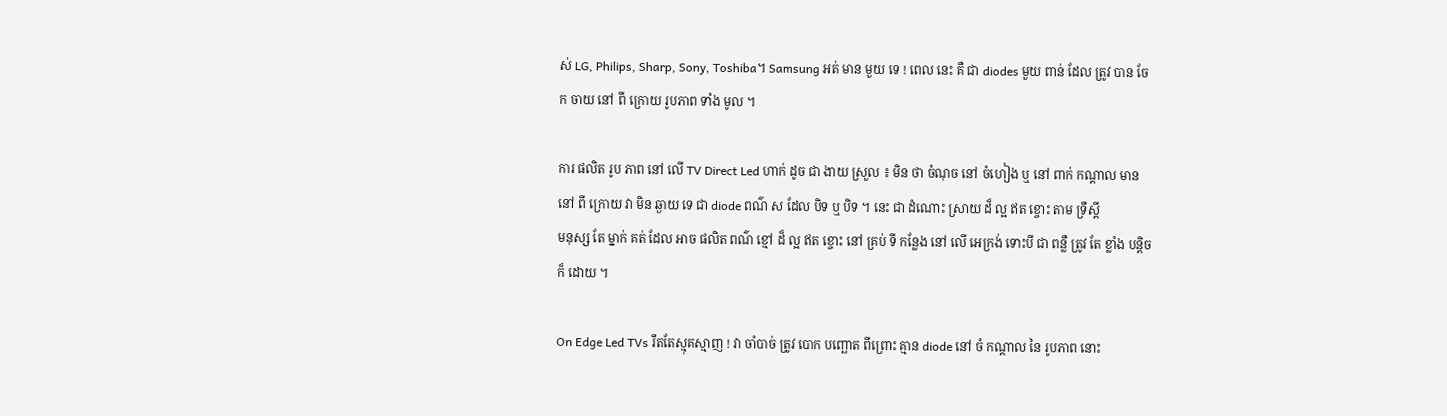ស់ LG, Philips, Sharp, Sony, Toshiba។ Samsung អត់ មាន មួយ ទេ ! ពេល នេះ គឺ ជា diodes មួយ ពាន់ ដែល ត្រូវ បាន ចែក ចាយ នៅ ពី ក្រោយ រូបភាព ទាំង មូល ។

ការ ផលិត រូប ភាព នៅ លើ TV Direct Led ហាក់ ដូច ជា ងាយ ស្រួល ៖ មិន ថា ចំណុច នៅ ចំហៀង ឬ នៅ ពាក់ កណ្តាល មាន នៅ ពី ក្រោយ វា មិន ឆ្ងាយ ទេ ជា diode ពណ៌ ស ដែល បិទ ឬ បិទ ។ នេះ ជា ដំណោះ ស្រាយ ដ៏ ល្អ ឥត ខ្ចោះ តាម ទ្រឹស្តី
មនុស្ស តែ ម្នាក់ គត់ ដែល អាច ផលិត ពណ៌ ខ្មៅ ដ៏ ល្អ ឥត ខ្ចោះ នៅ គ្រប់ ទី កន្លែង នៅ លើ អេក្រង់ ទោះបី ជា ពន្លឺ ត្រូវ តែ ខ្លាំង បន្តិច ក៏ ដោយ ។

On Edge Led TVs រឹតតែស្មុគស្មាញ ! វា ចាំបាច់ ត្រូវ បោក បញ្ឆោត ពីព្រោះ គ្មាន diode នៅ ចំ កណ្តាល នៃ រូបភាព នោះ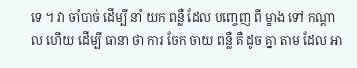ទេ ។ វា ចាំបាច់ ដើម្បី នាំ យក ពន្លឺ ដែល បញ្ចេញ ពី ម្ខាង ទៅ កណ្តាល ហើយ ដើម្បី ធានា ថា ការ ចែក ចាយ ពន្លឺ គឺ ដូច គ្នា តាម ដែល អា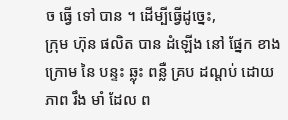ច ធ្វើ ទៅ បាន ។ ដើម្បីធ្វើដូច្នេះ,
ក្រុម ហ៊ុន ផលិត បាន ដំឡើង នៅ ផ្នែក ខាង ក្រោម នៃ បន្ទះ ឆ្លុះ ពន្លឺ គ្រប ដណ្តប់ ដោយ ភាព រឹង មាំ ដែល ព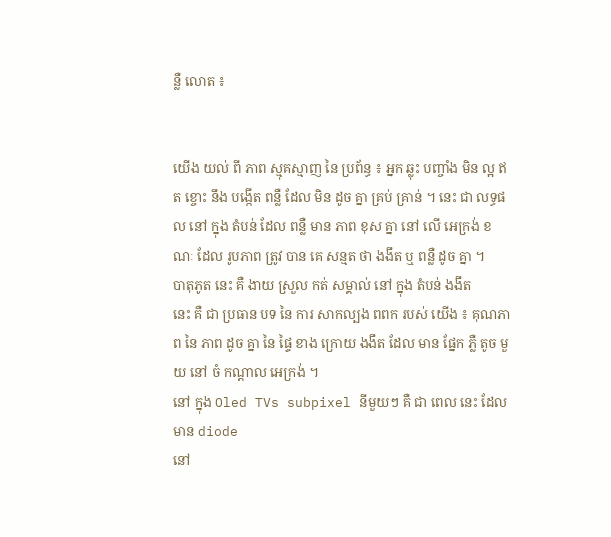ន្លឺ លោត ៖


យើង យល់ ពី ភាព ស្មុគស្មាញ នៃ ប្រព័ន្ធ ៖ អ្នក ឆ្លុះ បញ្ចាំង មិន ល្អ ឥត ខ្ចោះ នឹង បង្កើត ពន្លឺ ដែល មិន ដូច គ្នា គ្រប់ គ្រាន់ ។ នេះ ជា លទ្ធផល នៅ ក្នុង តំបន់ ដែល ពន្លឺ មាន ភាព ខុស គ្នា នៅ លើ អេក្រង់ ខណៈ ដែល រូបភាព ត្រូវ បាន គេ សន្មត ថា ងងឹត ឬ ពន្លឺ ដូច គ្នា ។
បាតុភូត នេះ គឺ ងាយ ស្រួល កត់ សម្គាល់ នៅ ក្នុង តំបន់ ងងឹត
នេះ គឺ ជា ប្រធាន បទ នៃ ការ សាកល្បង ពពក របស់ យើង ៖ គុណភាព នៃ ភាព ដូច គ្នា នៃ ផ្ទៃ ខាង ក្រោយ ងងឹត ដែល មាន ផ្នែក ភ្លឺ តូច មួយ នៅ ចំ កណ្តាល អេក្រង់ ។
នៅ ក្នុង Oled TVs subpixel នីមួយៗ គឺ ជា ពេល នេះ ដែល មាន diode
នៅ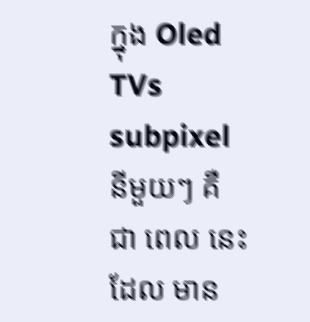ក្នុង Oled TVs subpixel នីមួយៗ គឺ ជា ពេល នេះ ដែល មាន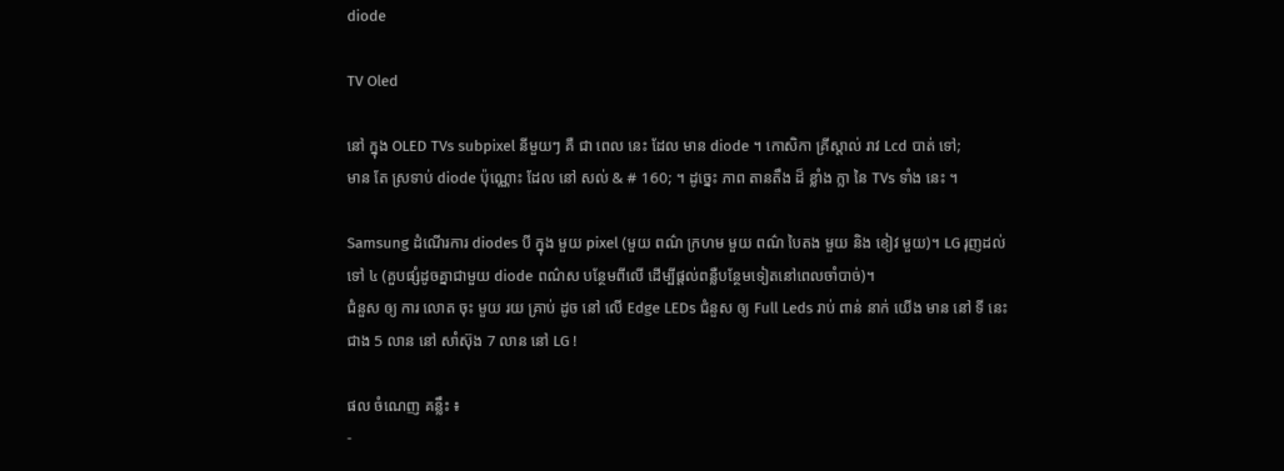diode

TV Oled

នៅ ក្នុង OLED TVs subpixel នីមួយៗ គឺ ជា ពេល នេះ ដែល មាន diode ។ កោសិកា គ្រីស្តាល់ រាវ Lcd បាត់ ទៅ;
មាន តែ ស្រទាប់ diode ប៉ុណ្ណោះ ដែល នៅ សល់ & # 160; ។ ដូច្នេះ ភាព តានតឹង ដ៏ ខ្លាំង ក្លា នៃ TVs ទាំង នេះ ។

Samsung ដំណើរការ diodes បី ក្នុង មួយ pixel (មួយ ពណ៌ ក្រហម មួយ ពណ៌ បៃតង មួយ និង ខៀវ មួយ)។ LG រុញដល់ទៅ ៤ (គួបផ្សំដូចគ្នាជាមួយ diode ពណ៌ស បន្ថែមពីលើ ដើម្បីផ្ដល់ពន្លឺបន្ថែមទៀតនៅពេលចាំបាច់)។
ជំនួស ឲ្យ ការ លោត ចុះ មួយ រយ គ្រាប់ ដូច នៅ លើ Edge LEDs ជំនួស ឲ្យ Full Leds រាប់ ពាន់ នាក់ យើង មាន នៅ ទី នេះ ជាង 5 លាន នៅ សាំស៊ុង 7 លាន នៅ LG !

ផល ចំណេញ គន្លឹះ ៖
-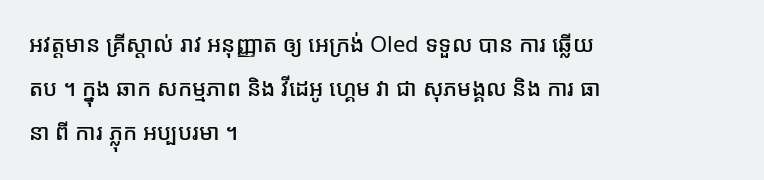អវត្តមាន គ្រីស្តាល់ រាវ អនុញ្ញាត ឲ្យ អេក្រង់ Oled ទទួល បាន ការ ឆ្លើយ តប ។ ក្នុង ឆាក សកម្មភាព និង វីដេអូ ហ្គេម វា ជា សុភមង្គល និង ការ ធានា ពី ការ ភ្លុក អប្បបរមា ។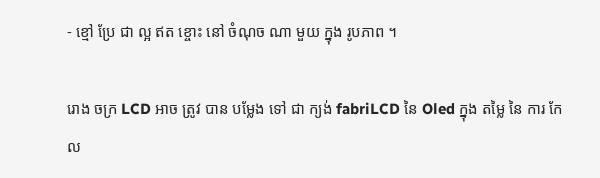- ខ្មៅ ប្រែ ជា ល្អ ឥត ខ្ចោះ នៅ ចំណុច ណា មួយ ក្នុង រូបភាព ។

រោង ចក្រ LCD អាច ត្រូវ បាន បម្លែង ទៅ ជា ក្យង់ fabriLCD នៃ Oled ក្នុង តម្លៃ នៃ ការ កែ ល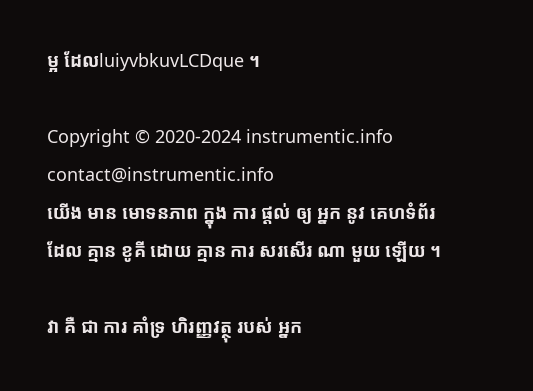ម្អ ដែលluiyvbkuvLCDque ។

Copyright © 2020-2024 instrumentic.info
contact@instrumentic.info
យើង មាន មោទនភាព ក្នុង ការ ផ្តល់ ឲ្យ អ្នក នូវ គេហទំព័រ ដែល គ្មាន ខូគី ដោយ គ្មាន ការ សរសើរ ណា មួយ ឡើយ ។

វា គឺ ជា ការ គាំទ្រ ហិរញ្ញវត្ថុ របស់ អ្នក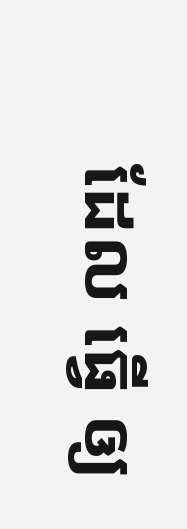ដែល ធ្វើ ឲ្យ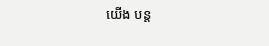យើង បន្ត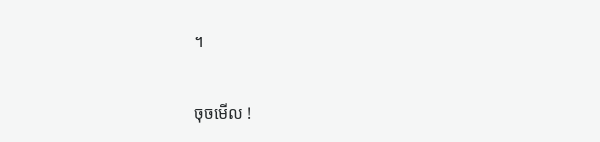។

ចុចមើល !